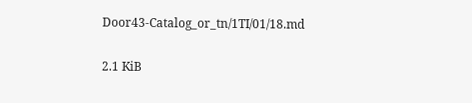Door43-Catalog_or_tn/1TI/01/18.md

2.1 KiB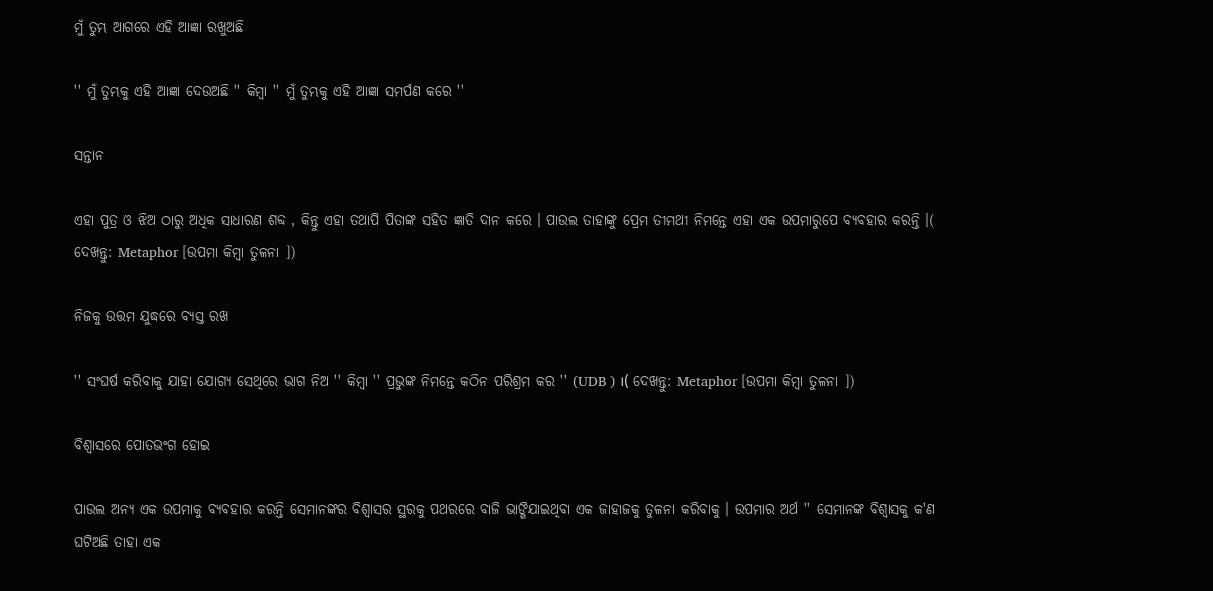ମୁଁ ତୁମ୍ଭ ଆଗରେ ଏହି ଆଜ୍ଞା ରଖୁଅଛି

'' ମୁଁ ତୁମ୍ଭକୁ ଏହି ଆଜ୍ଞା ଦେଉଅଛି '' କିମ୍ବା '' ମୁଁ ତୁମ୍ଭକୁ ଏହି ଆଜ୍ଞା ସମର୍ପଣ କରେ ''

ସନ୍ତାନ

ଏହା ପୁତ୍ର ଓ ଝିଅ ଠାରୁ ଅଧିକ ସାଧାରଣ ଶବ୍ଦ , କିନ୍ତୁ ଏହା ତଥାପି ପିତାଙ୍କ ସହିତ ଜ୍ଞାତି ଦାନ କରେ । ପାଉଲ ତାହାଙ୍କୁ ପ୍ରେମ ତୀମଥୀ ନିମନ୍ତେ ଏହା ଏକ ଉପମାରୁପେ ବ୍ୟବହାର କରନ୍ତି ।( ଦେଖନ୍ତୁ: Metaphor [ଉପମା କିମ୍ବା ତୁଳନା ])

ନିଜକୁ ଉତ୍ତମ ଯୁଦ୍ଧରେ ବ୍ୟସ୍ତ ରଖ

'' ସଂଘର୍ଷ କରିବାକୁ ଯାହା ଯୋଗ୍ୟ ସେଥିରେ ଭାଗ ନିଅ '' କିମ୍ବା '' ପ୍ରଭୁଙ୍କ ନିମନ୍ତେ କଠିନ ପରିଶ୍ରମ କର '' (UDB ) ।( ଦେଖନ୍ତୁ: Metaphor [ଉପମା କିମ୍ବା ତୁଳନା ])

ବିଶ୍ଵାସରେ ପୋତଭଂଗ ହୋଇ

ପାଉଲ ଅନ୍ୟ ଏକ ଉପମାକୁ ବ୍ୟବହାର କରନ୍ତି ସେମାନଙ୍କର ବିଶ୍ଵାସର ସ୍ଥରକୁ ପଥରରେ ବାଜି ଭାଙ୍ଗିଯାଇଥିବା ଏକ ଜାହାଜକୁ ତୁଳନା କରିବାକୁ । ଉପମାର ଅର୍ଥ '' ସେମାନଙ୍କ ବିଶ୍ଵାସକୁ କ'ଣ ଘଟିଅଛି ତାହା ଏକ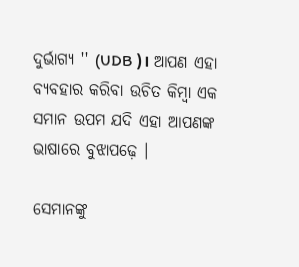ଦୁର୍ଭାଗ୍ୟ '' (UDB )। ଆପଣ ଏହା ବ୍ୟବହାର କରିବା ଉଚିତ କିମ୍ବା ଏକ ସମାନ ଉପମ ଯଦି ଏହା ଆପଣଙ୍କ ଭାଷାରେ ବୁଝାପଢ଼େ ।

ସେମାନଙ୍କୁ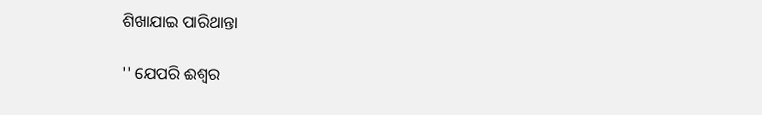ଶିଖାଯାଇ ପାରିଥାନ୍ତା

'' ଯେପରି ଈଶ୍ଵର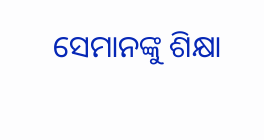ସେମାନଙ୍କୁ ଶିକ୍ଷା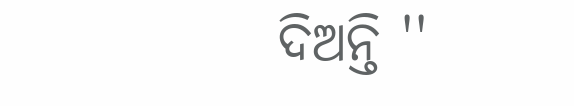ଦିଅନ୍ତି ''